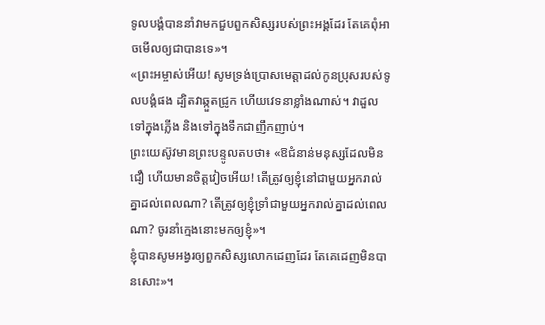ទូលបង្គំបាននាំវាមកជួបពួកសិស្សរបស់ព្រះអង្គដែរ តែគេពុំអាចមើលឲ្យជាបានទេ»។
«ព្រះអម្ចាស់អើយ! សូមទ្រង់ប្រោសមេត្តាដល់កូនប្រុសរបស់ទូលបង្គំផង ដ្បិតវាឆ្កួតជ្រូក ហើយវេទនាខ្លាំងណាស់។ វាដួលទៅក្នុងភ្លើង និងទៅក្នុងទឹកជាញឹកញាប់។
ព្រះយេស៊ូវមានព្រះបន្ទូលតបថា៖ «ឱជំនាន់មនុស្សដែលមិនជឿ ហើយមានចិត្តវៀចអើយ! តើត្រូវឲ្យខ្ញុំនៅជាមួយអ្នករាល់គ្នាដល់ពេលណា? តើត្រូវឲ្យខ្ញុំទ្រាំជាមួយអ្នករាល់គ្នាដល់ពេលណា? ចូរនាំក្មេងនោះមកឲ្យខ្ញុំ»។
ខ្ញុំបានសូមអង្វរឲ្យពួកសិស្សលោកដេញដែរ តែគេដេញមិនបានសោះ»។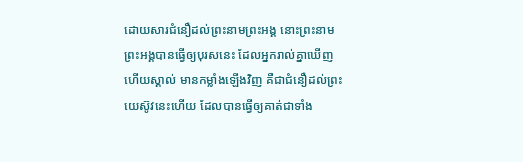ដោយសារជំនឿដល់ព្រះនាមព្រះអង្គ នោះព្រះនាមព្រះអង្គបានធ្វើឲ្យបុរសនេះ ដែលអ្នករាល់គ្នាឃើញ ហើយស្គាល់ មានកម្លាំងឡើងវិញ គឺជាជំនឿដល់ព្រះយេស៊ូវនេះហើយ ដែលបានធ្វើឲ្យគាត់ជាទាំង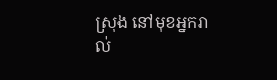ស្រុង នៅមុខអ្នករាល់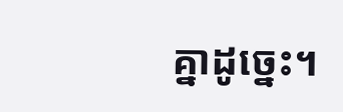គ្នាដូច្នេះ។